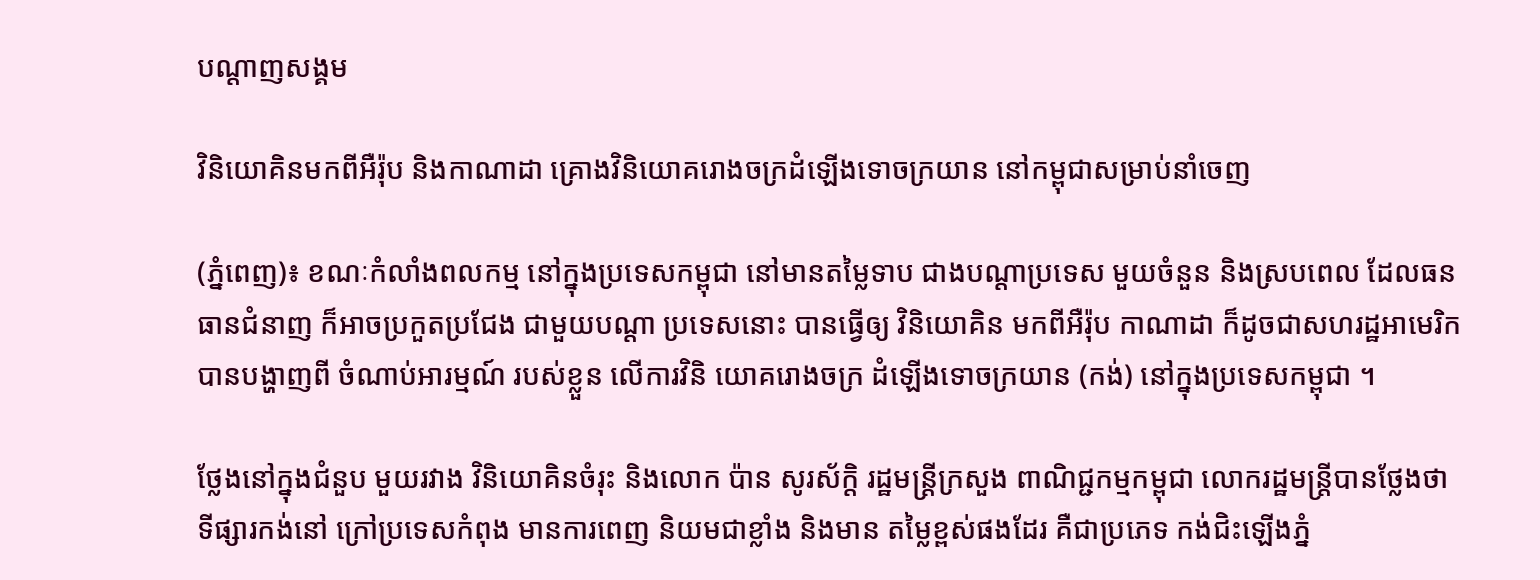បណ្តាញសង្គម

វិនិយោគិនមកពីអឺរ៉ុប និងកាណាដា គ្រោងវិនិយោគរោងចក្រដំឡើងទោចក្រយាន នៅកម្ពុជាសម្រាប់នាំចេញ

(ភ្នំពេញ)៖ ខណៈកំលាំងពលកម្ម នៅក្នុងប្រទេសកម្ពុជា នៅមានតម្លៃទាប ជាងបណ្ដាប្រទេស មួយចំនួន និងស្របពេល ដែលធនធានជំនាញ ក៏អាចប្រកួតប្រជែង ជាមួយបណ្ដា ប្រទេសនោះ បានធ្វើឲ្យ វិនិយោគិន មកពីអឺរ៉ុប កាណាដា ក៏ដូចជាសហរដ្ឋអាមេរិក បានបង្ហាញពី ចំណាប់អារម្មណ៍ របស់ខ្លួន លើការវិនិ យោគរោងចក្រ ដំឡើងទោចក្រយាន (កង់) នៅក្នុងប្រទេសកម្ពុជា ។

ថ្លែងនៅក្នុងជំនួប មួយរវាង វិនិយោគិនចំរុះ និងលោក ប៉ាន សូរស័ក្តិ រដ្ឋមន្ត្រីក្រសួង ពាណិជ្ជកម្មកម្ពុជា លោករដ្ឋមន្ត្រីបានថ្លែងថា ទីផ្សារកង់នៅ ក្រៅប្រទេសកំពុង មានការពេញ និយមជាខ្លាំង និងមាន តម្លៃខ្ពស់ផងដែរ គឺជាប្រភេទ កង់ជិះឡើងភ្នំ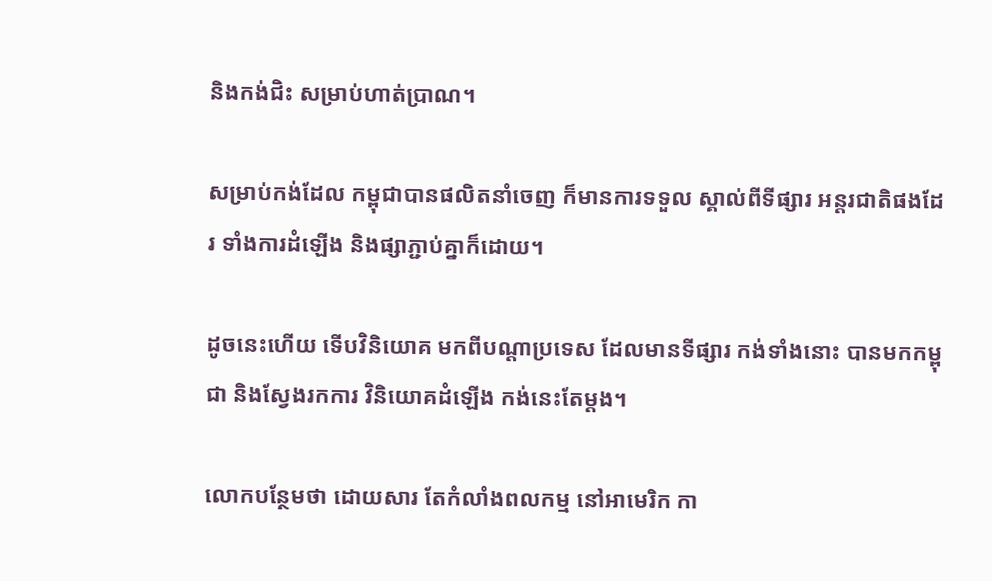និងកង់ជិះ សម្រាប់ហាត់ប្រាណ។

សម្រាប់កង់ដែល កម្ពុជាបានផលិតនាំចេញ ក៏មានការទទួល ស្គាល់ពីទីផ្សារ អន្តរជាតិផងដែរ ទាំងការដំឡើង និងផ្សាភ្ជាប់គ្នាក៏ដោយ។

ដូចនេះហើយ ទើបវិនិយោគ មកពីបណ្ដាប្រទេស ដែលមានទីផ្សារ កង់ទាំងនោះ បានមកកម្ពុជា និងស្វែងរកការ វិនិយោគដំឡើង កង់នេះតែម្ដង។

លោកបន្ថែមថា ដោយសារ តែកំលាំងពលកម្ម នៅអាមេរិក កា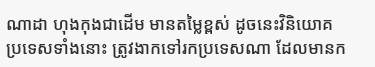ណាដា ហុងកុងជាដើម មានតម្លៃខ្ពស់ ដូចនេះវិនិយោគ ប្រទេសទាំងនោះ ត្រូវងាកទៅរកប្រទេសណា ដែលមានក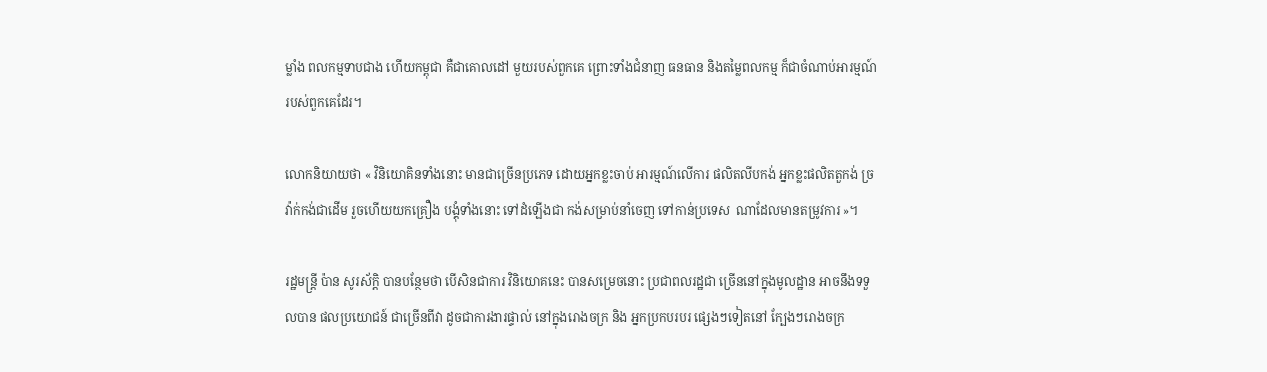ម្លាំង ពលកម្មទាបជាង ហើយកម្ពុជា គឺជាគោលដៅ មួយរបស់ពួកគេ ព្រោះទាំងជំនាញ ធនធាន និងតម្លៃពលកម្ម ក៏ជាចំណាប់អារម្មណ៍ របស់ពួកគេដែរ។

លោកនិយាយថា « វិនិយោគិនទាំងនោះ មានជាច្រើនប្រភេទ ដោយអ្នកខ្លះចាប់ អារម្មណ៍លើការ ផលិតលីបកង់ អ្នកខ្លះផលិតតួកង់ ច្រវ៉ាក់កង់ជាដើម រួចហើយយកគ្រឿង បង្គុំទាំងនោះ ទៅដំឡើងជា កង់សម្រាប់នាំចេញ ទៅកាន់ប្រទេស  ណាដែលមានតម្រូវការ »។

រដ្ឋមន្ត្រី ប៉ាន សូរស័ក្តិ បានបន្ថែមថា បើសិនជាការ វិនិយោគនេះ បានសម្រេចនោះ ប្រជាពលរដ្ឋជា ច្រើននៅក្នុងមូលដ្ឋាន អាចនឹងទទួលបាន ផលប្រយោជន៍ ជាច្រើនពីវា ដូចជាការងារផ្ទាល់ នៅក្នុងរោងចក្រ និង អ្នកប្រកបរបរ ផ្សេងៗទៀតនៅ ក្បែងៗរោងចក្រ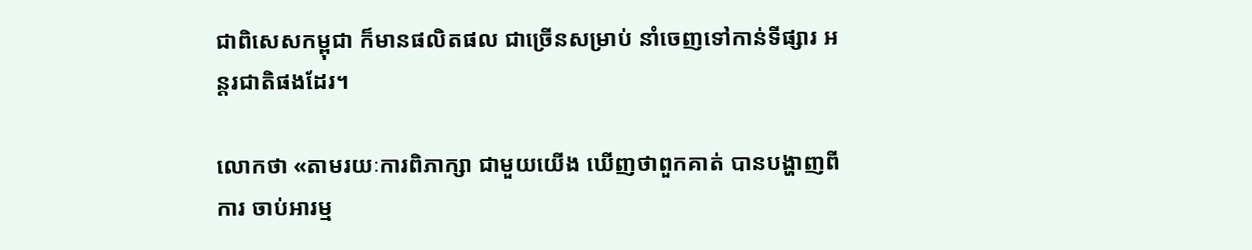ជាពិសេសកម្ពុជា ក៏មានផលិតផល ជាច្រើនសម្រាប់ នាំចេញទៅកាន់ទីផ្សារ អន្តរជាតិផងដែរ។

លោកថា «តាមរយៈការពិភាក្សា ជាមួយយើង ឃើញថាពួកគាត់ បានបង្ហាញពីការ ចាប់អារម្ម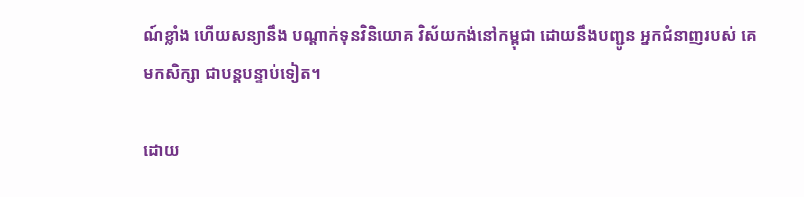ណ៍ខ្លាំង ហើយសន្យានឹង បណ្ដាក់ទុនវិនិយោគ វិស័យកង់នៅកម្ពុជា ដោយនឹងបញ្ជូន អ្នកជំនាញរបស់ គេមកសិក្សា ជាបន្តបន្ទាប់ទៀត។

ដោយ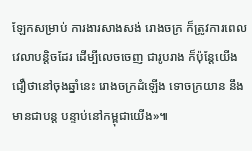ឡែកសម្រាប់ ការងារសាងសង់ រោងចក្រ ក៏ត្រូវការពេល វេលាបន្តិចដែរ ដើម្បីលេចចេញ ជារូបរាង ក៏ប៉ុន្តែយើងជឿថានៅចុងឆ្នាំនេះ រោងចក្រដំឡើង ទោចក្រយាន នឹងមានជាបន្ត បន្ទាប់នៅកម្ពុជាយើង»៕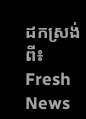ដកស្រង់ពី៖  Fresh News